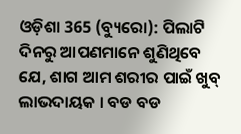ଓଡ଼ିଶା 365 (ବ୍ୟୁରୋ): ପିଲାଟି ଦିନରୁ ଆପଣମାନେ ଶୁଣିଥିବେ ଯେ, ଶାଗ ଆମ ଶରୀର ପାଇଁ ଖୁବ୍ ଲାଭଦାୟକ । ବଡ ବଡ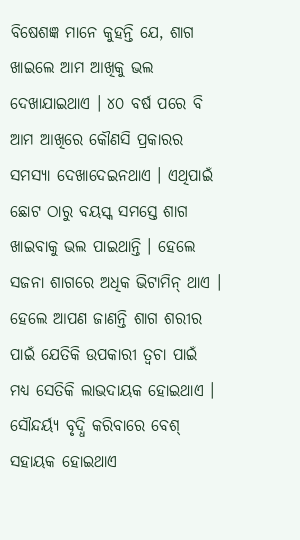ବିଷେଶଜ୍ଞ ମାନେ କୁହନ୍ତି ଯେ, ଶାଗ ଖାଇଲେ ଆମ ଆଖିକୁ ଭଲ ଦେଖାଯାଇଥାଏ । ୪୦ ବର୍ଷ ପରେ ବି ଆମ ଆଖିରେ କୌଣସି ପ୍ରକାରର ସମସ୍ୟା ଦେଖାଦେଇନଥାଏ । ଏଥିପାଇଁ ଛୋଟ ଠାରୁ ବୟସ୍କ ସମସ୍ତେ ଶାଗ ଖାଇବାକୁ ଭଲ ପାଇଥାନ୍ତି । ହେଲେ ସଜନା ଶାଗରେ ଅଧିକ ଭିଟାମିନ୍ ଥାଏ । ହେଲେ ଆପଣ ଜାଣନ୍ତି ଶାଗ ଶରୀର ପାଇଁ ଯେତିକି ଉପକାରୀ ତ୍ୱଚା ପାଇଁ ମଧ୍ୟ ସେତିକି ଲାଭଦାୟକ ହୋଇଥାଏ । ସୌନ୍ଦର୍ୟ୍ୟ ବୃଦ୍ଧି କରିବାରେ ବେଶ୍ ସହାୟକ ହୋଇଥାଏ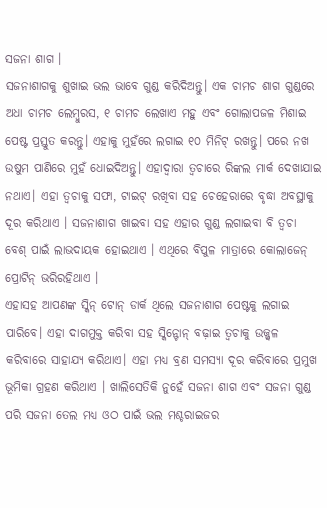ସଜନା ଶାଗ ।
ସଜନାଶାଗକୁ ଶୁଖାଇ ଭଲ ଭାବେ ଗୁଣ୍ଡ କରିଦିଅନ୍ତୁ। ଏକ ଚାମଚ ଶାଗ ଗୁଣ୍ଡରେ ଅଧା ଚାମଚ ଲେମ୍ବୁରସ, ୧ ଚାମଚ ଲେଖାଏ ମହୁ ଏବଂ ଗୋଲାପଜଳ ମିଶାଇ ପେଷ୍ଟ ପ୍ରସ୍ତୁତ କରନ୍ତୁ। ଏହାକୁ ମୁହଁରେ ଲଗାଇ ୧୦ ମିନିଟ୍ ରଖନ୍ତୁ। ପରେ ନଖ ଉଷୁମ ପାଣିରେ ମୁହଁ ଧୋଇଦିଅନ୍ତୁ। ଏହାଦ୍ୱାରା ତ୍ୱଚାରେ ରିଙ୍କଲ ମାର୍କ ଦେଖାଯାଇ ନଥାଏ। ଏହା ତ୍ୱଚାକୁ ସଫା, ଟାଇଟ୍ ରଖିବା ସହ ଚେହେରାରେ ବୃଦ୍ଧା ଅବସ୍ଥାକୁ ଦୂର କରିଥାଏ । ସଜନାଶାଗ ଖାଇବା ସହ ଏହାର ଗୁଣ୍ଡ ଲଗାଇବା ବି ତ୍ୱଚା ବେଶ୍ ପାଇଁ ଲାଭଦାୟକ ହୋଇଥାଏ । ଏଥିରେ ବିପୁଳ ମାତ୍ରାରେ କୋଲାଜେନ୍ ପ୍ରୋଟିନ୍ ଭରିରହିଥାଏ ।
ଏହାସହ ଆପଣଙ୍କ ସ୍କିନ୍ ଟୋନ୍ ଡାର୍କ ଥିଲେ ସଜନାଶାଗ ପେଷ୍ଟକୁ ଲଗାଇ ପାରିବେ। ଏହା ଦାଗମୁକ୍ତ କରିବା ସହ ସ୍କିନ୍ଟୋନ୍ ବଢ଼ାଇ ତ୍ୱଚାକୁ ଉଜ୍ଜ୍ୱଳ କରିବାରେ ସାହାଯ୍ୟ କରିଥାଏ। ଏହା ମଧ୍ୟ ବ୍ରଣ ସମସ୍ୟା ଦୂର କରିବାରେ ପ୍ରମୁଖ ଭୂମିକା ଗ୍ରହଣ କରିଥାଏ । ଖାଲିସେତିକି ନୁହେଁ ସଜନା ଶାଗ ଏବଂ ସଜନା ଗୁଣ୍ଡ ପରି ସଜନା ତେଲ ମଧ୍ୟ ଓଠ ପାଇଁ ଭଲ ମଶ୍ଚରାଇଜର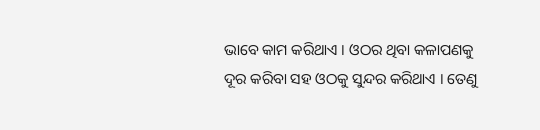ଭାବେ କାମ କରିଥାଏ । ଓଠର ଥିବା କଳାପଣକୁ ଦୂର କରିବା ସହ ଓଠକୁ ସୁନ୍ଦର କରିଥାଏ । ତେଣୁ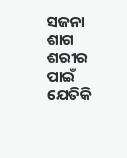ସଜନା ଶାଗ ଶରୀର ପାଇଁ ଯେତିକି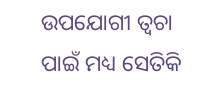ଉପଯୋଗୀ ତ୍ୱଚା ପାଇଁ ମଧ୍ୟ ସେତିକି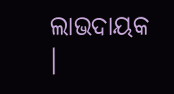ଲାଭଦାୟକ ।